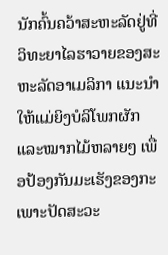ນັກຄົ້ນຄວ້າສະຫະລັດຢູ່ທີ່ວິທະຍາໄລຮາວາຍຂອງສະຫະລັດອາເມລິກາ ແນະນຳໃຫ້ແມ່ຍິງບໍລິໂພກຜັກ ແລະໝາກໄມ້ຫລາຍໆ ເພື່ອປ້ອງກັນມະເຮັງຂອງກະເພາະປັດສະວະ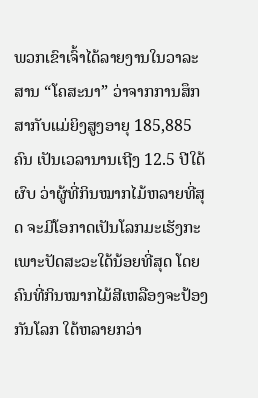ພວກເຂົາເຈົ້າໄດ້ລາຍງານໃນວາລະສານ “ໂຄສະນາ” ວ່າຈາກການສຶກສາກັບແມ່ຍິງສູງອາຍຸ 185,885 ຄົນ ເປັນເວລານານເຖີງ 12.5 ປີໃດ້ຜົບ ວ່າຜູ້ທີ່ກິນໝາກໄມ້ຫລາຍທີ່ສຸດ ຈະມີໂອກາດເປັນໂລກມະເຮັງກະເພາະປັດສະວະໃດ້ນ້ອຍທີ່ສຸດ ໂດຍຄົນທີ່ກິນໝາກໄມ້ສີເຫລືອງຈະປ້ອງກັນໂລກ ໃດ້ຫລາຍກວ່າ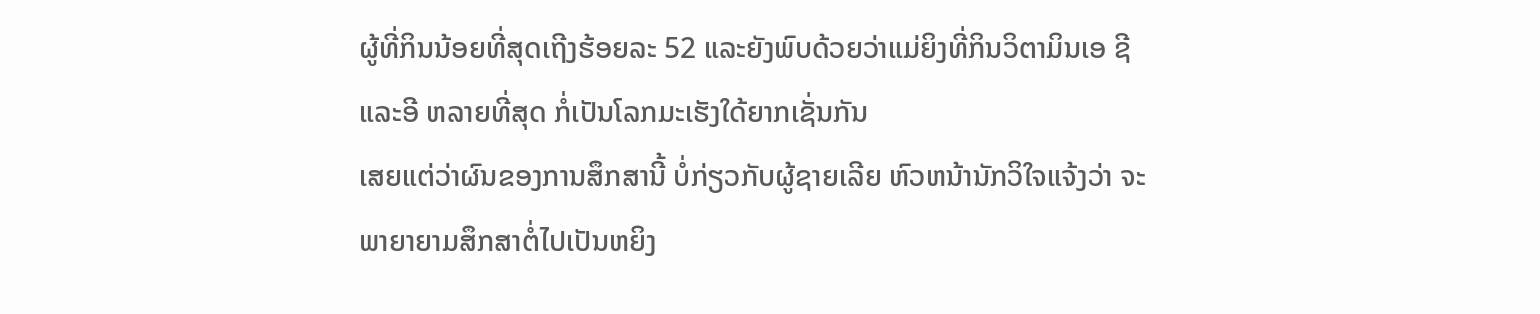ຜູ້ທີ່ກິນນ້ອຍທີ່ສຸດເຖີງຮ້ອຍລະ 52 ແລະຍັງພົບດ້ວຍວ່າແມ່ຍິງທີ່ກິນວິຕາມິນເອ ຊີ ແລະອີ ຫລາຍທີ່ສຸດ ກໍ່ເປັນໂລກມະເຮັງໃດ້ຍາກເຊັ່ນກັນ
ເສຍແຕ່ວ່າຜົນຂອງການສຶກສານີ້ ບໍ່ກ່ຽວກັບຜູ້ຊາຍເລີຍ ຫົວຫນ້ານັກວິໃຈແຈ້ງວ່າ ຈະພາຍາຍາມສຶກສາຕໍ່ໄປເປັນຫຍິງ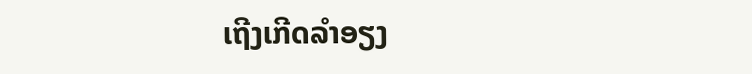ເຖີງເກີດລຳອຽງ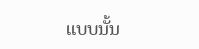ແບບນັ້ນ